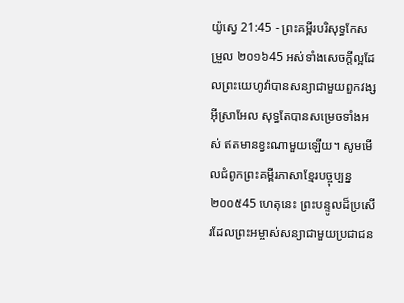យ៉ូស្វេ 21:45 - ព្រះគម្ពីរបរិសុទ្ធកែសម្រួល ២០១៦45 អស់ទាំងសេចក្ដីល្អដែលព្រះយេហូវ៉ាបានសន្យាជាមួយពួកវង្សអ៊ីស្រាអែល សុទ្ធតែបានសម្រេចទាំងអស់ ឥតមានខ្វះណាមួយឡើយ។ សូមមើលជំពូកព្រះគម្ពីរភាសាខ្មែរបច្ចុប្បន្ន ២០០៥45 ហេតុនេះ ព្រះបន្ទូលដ៏ប្រសើរដែលព្រះអម្ចាស់សន្យាជាមួយប្រជាជន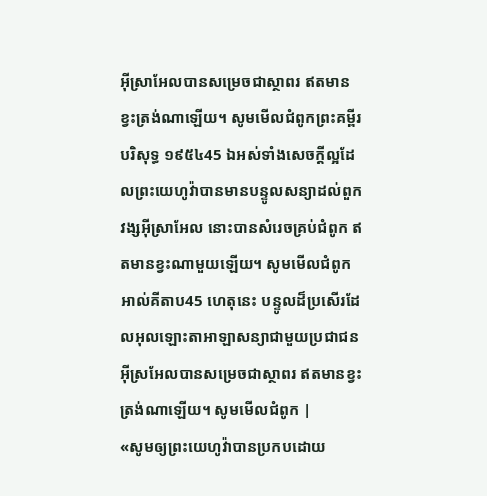អ៊ីស្រាអែលបានសម្រេចជាស្ថាពរ ឥតមានខ្វះត្រង់ណាឡើយ។ សូមមើលជំពូកព្រះគម្ពីរបរិសុទ្ធ ១៩៥៤45 ឯអស់ទាំងសេចក្ដីល្អដែលព្រះយេហូវ៉ាបានមានបន្ទូលសន្យាដល់ពួកវង្សអ៊ីស្រាអែល នោះបានសំរេចគ្រប់ជំពូក ឥតមានខ្វះណាមួយឡើយ។ សូមមើលជំពូកអាល់គីតាប45 ហេតុនេះ បន្ទូលដ៏ប្រសើរដែលអុលឡោះតាអាឡាសន្យាជាមួយប្រជាជនអ៊ីស្រអែលបានសម្រេចជាស្ថាពរ ឥតមានខ្វះត្រង់ណាឡើយ។ សូមមើលជំពូក |
«សូមឲ្យព្រះយេហូវ៉ាបានប្រកបដោយ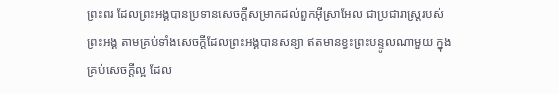ព្រះពរ ដែលព្រះអង្គបានប្រទានសេចក្ដីសម្រាកដល់ពួកអ៊ីស្រាអែល ជាប្រជារាស្ត្ររបស់ព្រះអង្គ តាមគ្រប់ទាំងសេចក្ដីដែលព្រះអង្គបានសន្យា ឥតមានខ្វះព្រះបន្ទូលណាមួយ ក្នុងគ្រប់សេចក្ដីល្អ ដែល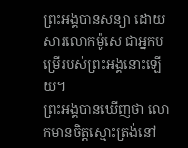ព្រះអង្គបានសន្យា ដោយសារលោកម៉ូសេ ជាអ្នកបម្រើរបស់ព្រះអង្គនោះឡើយ។
ព្រះអង្គបានឃើញថា លោកមានចិត្តស្មោះត្រង់នៅ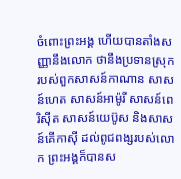ចំពោះព្រះអង្គ ហើយបានតាំងសញ្ញានឹងលោក ថានឹងប្រទានស្រុករបស់ពួកសាសន៍កាណាន សាសន៍ហេត សាសន៍អាម៉ូរី សាសន៍ពេរិស៊ីត សាសន៍យេប៊ូស និងសាសន៍គើកាស៊ី ដល់ពូជពង្សរបស់លោក ព្រះអង្គក៏បានស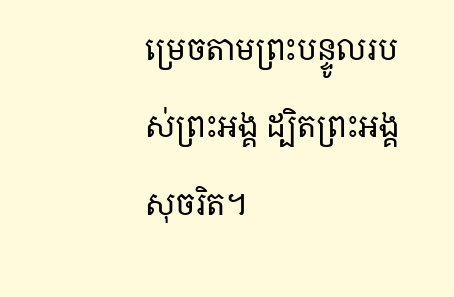ម្រេចតាមព្រះបន្ទូលរបស់ព្រះអង្គ ដ្បិតព្រះអង្គសុចរិត។